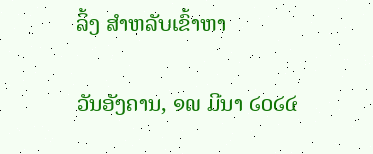ລິ້ງ ສຳຫລັບເຂົ້າຫາ

ວັນອັງຄານ, ໑໙ ມີນາ ໒໐໒໔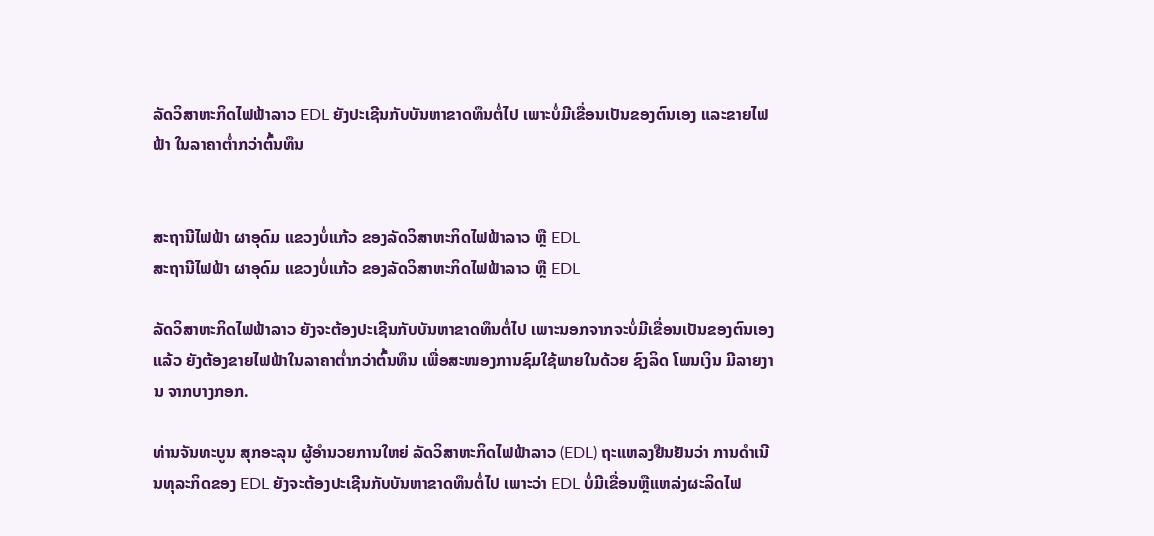ລັດວິສາຫະກິດໄຟຟ້າລາວ EDL ຍັງປະເຊີນກັບບັນຫາຂາດທຶນຕໍ່ໄປ ເພາະບໍ່ມີເຂື່ອນເປັນຂອງຕົນເອງ ແລະຂາຍໄຟຟ້າ ໃນລາຄາຕ່ຳກວ່າຕົ້ນທຶນ


ສະຖານີໄຟຟ້າ ຜາອຸດົມ ແຂວງບໍ່ແກ້ວ ຂອງລັດວິສາຫະກິດໄຟຟ້າລາວ ຫຼື EDL
ສະຖານີໄຟຟ້າ ຜາອຸດົມ ແຂວງບໍ່ແກ້ວ ຂອງລັດວິສາຫະກິດໄຟຟ້າລາວ ຫຼື EDL

ລັດວິສາຫະກິດໄຟຟ້າລາວ ຍັງຈະຕ້ອງປະເຊີນກັບບັນຫາຂາດທຶນຕໍ່ໄປ ເພາະນອກຈາກຈະບໍ່ມີເຂື່ອນເປັນຂອງຕົນເອງແລ້ວ ຍັງຕ້ອງຂາຍໄຟຟ້າໃນລາຄາຕ່ຳກວ່າຕົ້ນທຶນ ເພື່ອສະໜອງການຊົມໃຊ້ພາຍໃນດ້ວຍ ຊົງລິດ ໂພນເງິນ ມີລາຍງານ ຈາກບາງກອກ.

ທ່ານຈັນທະບູນ ສຸກອະລຸນ ຜູ້ອຳນວຍການໃຫຍ່ ລັດວິສາຫະກິດໄຟຟ້າລາວ (EDL) ຖະແຫລງຢືນຢັນວ່າ ການດຳເນີນທຸລະກິດຂອງ EDL ຍັງຈະຕ້ອງປະເຊີນກັບບັນຫາຂາດທຶນຕໍ່ໄປ ເພາະວ່າ EDL ບໍ່ມີເຂື່ອນຫຼືແຫລ່ງຜະລິດໄຟ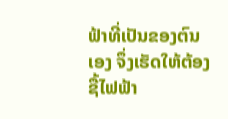ຟ້າທີ່ເປັນຂອງຕົນເອງ ຈຶ່ງເຮັດໃຫ້ຕ້ອງຊື້ໄຟຟ້າ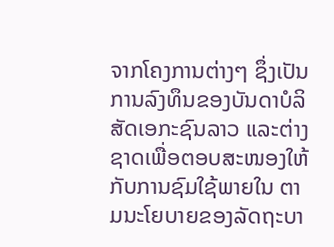ຈາກໂຄງການຕ່າງໆ ຊຶ່ງເປັນການລົງທຶນຂອງບັນດາບໍລິສັດເອກະຊົນລາວ ແລະຕ່າງຊາດເພື່ອຕອບສະໜອງໃຫ້ກັບການຊົມໃຊ້ພາຍໃນ ຕາມນະໂຍບາຍຂອງລັດຖະບາ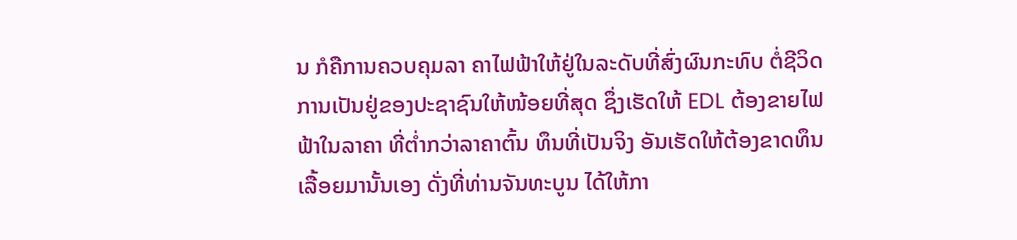ນ ກໍຄືການຄວບຄຸມລາ ຄາໄຟຟ້າໃຫ້ຢູ່ໃນລະດັບທີ່ສົ່ງຜົນກະທົບ ຕໍ່ຊີວິດການເປັນຢູ່ຂອງປະຊາຊົນໃຫ້ໜ້ອຍທີ່ສຸດ ຊຶ່ງເຮັດໃຫ້ EDL ຕ້ອງຂາຍໄຟຟ້າໃນລາຄາ ທີ່ຕໍ່າກວ່າລາຄາຕົ້ນ ທຶນທີ່ເປັນຈິງ ອັນເຮັດໃຫ້ຕ້ອງຂາດທຶນເລື້ອຍມານັ້ນເອງ ດັ່ງທີ່ທ່ານຈັນທະບູນ ໄດ້ໃຫ້ກາ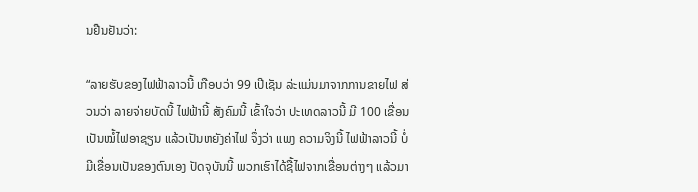ນຢືນຢັນວ່າ:

“ລາຍຮັບຂອງໄຟຟ້າລາວນີ້ ເກືອບວ່າ 99 ເປີເຊັນ ລ່ະແມ່ນມາຈາກການຂາຍໄຟ ສ່ວນວ່າ ລາຍຈ່າຍບັດນີ້ ໄຟຟ້ານີ້ ສັງຄົມນີ້ ເຂົ້າໃຈວ່າ ປະເທດລາວນີ້ ມີ 100 ເຂື່ອນເປັນໝໍ້ໄຟອາຊຽນ ແລ້ວເປັນຫຍັງຄ່າໄຟ ຈຶ່ງວ່າ ແພງ ຄວາມຈິງນີ້ ໄຟຟ້າລາວນີ້ ບໍ່ມີເຂື່ອນເປັນຂອງຕົນເອງ ປັດຈຸບັນນີ້ ພວກເຮົາໄດ້ຊື້ໄຟຈາກເຂື່ອນຕ່າງໆ ແລ້ວມາ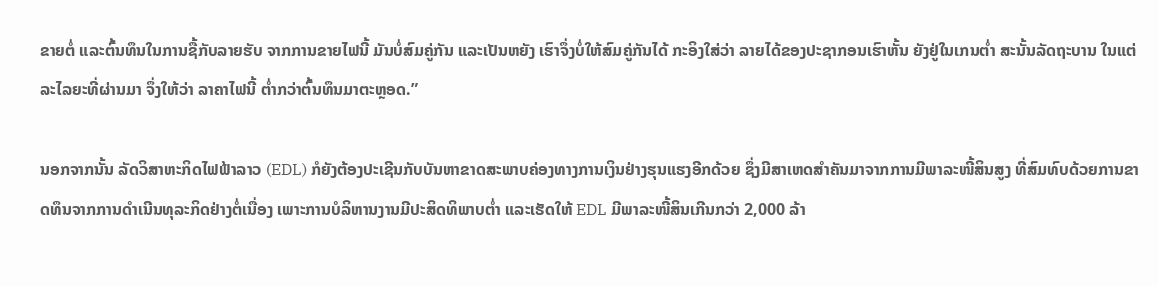ຂາຍຕໍ່ ແລະຕົ້ນທຶນໃນການຊື້ກັບລາຍຮັບ ຈາກການຂາຍໄຟນີ້ ມັນບໍ່ສົມຄູ່ກັນ ແລະເປັນຫຍັງ ເຮົາຈຶ່ງບໍ່ໃຫ້ສົມຄູ່ກັນໄດ້ ກະອິງໃສ່ວ່າ ລາຍໄດ້ຂອງປະຊາກອນເຮົາຫັ້ນ ຍັງຢູ່ໃນເກນຕ່ຳ ສະນັ້ນລັດຖະບານ ໃນແຕ່ລະໄລຍະທີ່ຜ່ານມາ ຈຶ່ງໃຫ້ວ່າ ລາຄາໄຟນີ້ ຕ່ຳກວ່າຕົ້ນທຶນມາຕະຫຼອດ.”

ນອກຈາກນັ້ນ ລັດວິສາຫະກິດໄຟຟ້າລາວ (EDL) ກໍຍັງຕ້ອງປະເຊີນກັບບັນຫາຂາດສະພາບຄ່ອງທາງການເງິນຢ່າງຮຸນແຮງອີກດ້ວຍ ຊຶ່ງມີສາເຫດສຳຄັນມາຈາກການມີພາລະໜີ້ສິນສູງ ທີ່ສົມທົບດ້ວຍການຂາດທຶນຈາກການດຳເນີນທຸລະກິດຢ່າງຕໍ່ເນື່ອງ ເພາະການບໍລິຫານງານມີປະສິດທິພາບຕ່ຳ ແລະເຮັດໃຫ້ EDL ມີພາລະໜີ້ສິນເກີນກວ່າ 2,000 ລ້າ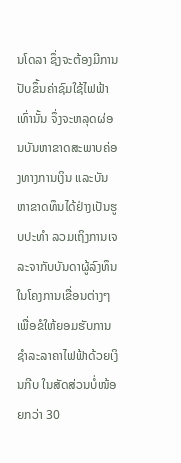ນໂດລາ ຊຶ່ງຈະຕ້ອງມີການປັບຂຶ້ນຄ່າຊົມໃຊ້ໄຟຟ້າເທົ່ານັ້ນ ຈຶ່ງຈະຫລຸດຜ່ອນບັນຫາຂາດສະພາບຄ່ອງທາງການເງິນ ແລະບັນຫາຂາດທຶນໄດ້ຢ່າງເປັນຮູບປະທຳ ລວມເຖິງການເຈລະຈາກັບບັນດາຜູ້ລົງທຶນໃນໂຄງການເຂື່ອນຕ່າງໆ ເພື່ອຂໍໃຫ້ຍອມຮັບການຊຳລະລາຄາໄຟຟ້າດ້ວຍເງິນກີບ ໃນສັດສ່ວນບໍ່ໜ້ອຍກວ່າ 30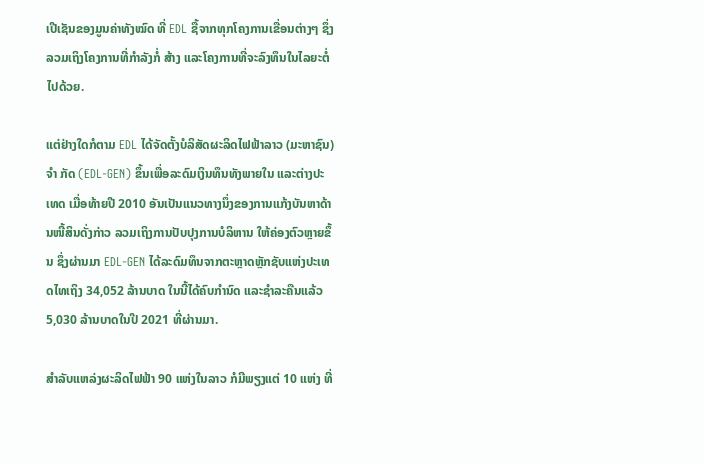ເປີເຊັນຂອງມູນຄ່າທັງໝົດ ທີ່ EDL ຊື້ຈາກທຸກໂຄງການເຂື່ອນຕ່າງໆ ຊຶ່ງລວມເຖິງໂຄງການທີ່ກຳລັງກໍ່ ສ້າງ ແລະໂຄງການທີ່ຈະລົງທຶນໃນໄລຍະຕໍ່ໄປດ້ວຍ.

ແຕ່ຢ່າງໃດກໍຕາມ EDL ໄດ້ຈັດຕັ້ງບໍລິສັດຜະລິດໄຟຟ້າລາວ (ມະຫາຊົນ) ຈຳ ກັດ (EDL-GEN) ຂຶ້ນເພື່ອລະດົມເງິນທຶນທັງພາຍໃນ ແລະຕ່າງປະເທດ ເມື່ອທ້າຍປີ 2010 ອັນເປັນແນວທາງນຶ່ງຂອງການແກ້ງບັນຫາດ້ານໜີ້ສິນດັ່ງກ່າວ ລວມເຖິງການປັບປຸງການບໍລິຫານ ໃຫ້ຄ່ອງຕົວຫຼາຍຂຶ້ນ ຊຶ່ງຜ່ານມາ EDL-GEN ໄດ້ລະດົມທຶນຈາກຕະຫຼາດຫຼັກຊັບແຫ່ງປະເທດໄທເຖິງ 34,052 ລ້ານບາດ ໃນນີ້ໄດ້ຄົບກຳນົດ ແລະຊຳລະຄືນແລ້ວ 5,030 ລ້ານບາດໃນປີ 2021 ທີ່ຜ່ານມາ.

ສຳລັບແຫລ່ງຜະລິດໄຟຟ້າ 90 ແຫ່ງໃນລາວ ກໍມີພຽງແຕ່ 10 ແຫ່ງ ທີ່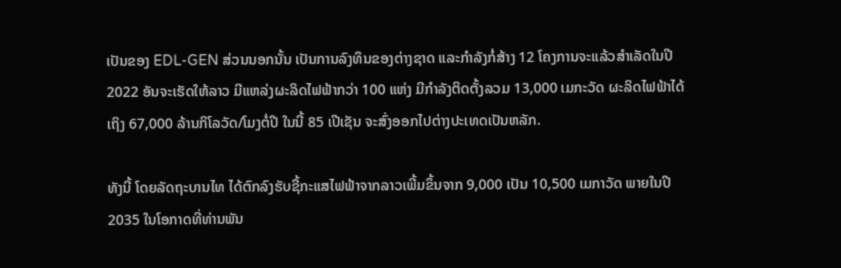ເປັນຂອງ EDL-GEN ສ່ວນນອກນັ້ນ ເປັນການລົງທຶນຂອງຕ່າງຊາດ ແລະກຳລັງກໍ່ສ້າງ 12 ໂຄງການຈະແລ້ວສຳເລັດໃນປີ 2022 ອັນຈະເຮັດໃຫ້ລາວ ມີແຫລ່ງຜະລິດໄຟຟ້າກວ່າ 100 ແຫ່ງ ມີກຳລັງຕິດຕັ້ງລວມ 13,000 ເມກະວັດ ຜະລິດໄຟຟ້າໄດ້ເຖິງ 67,000 ລ້ານກິໂລວັດ/ໂມງຕໍ່ປີ ໃນນີ້ 85 ເປີເຊັນ ຈະສົ່ງອອກໄປຕ່າງປະເທດເປັນຫລັກ.

ທັງນີ້ ໂດຍລັດຖະບານໄທ ໄດ້ຕົກລົງຮັບຊື້ກະແສໄຟຟ້າຈາກລາວເພີ້ມຂຶ້ນຈາກ 9,000 ເປັນ 10,500 ເມກາວັດ ພາຍໃນປີ 2035 ໃນໂອກາດທີ່ທ່ານພັນ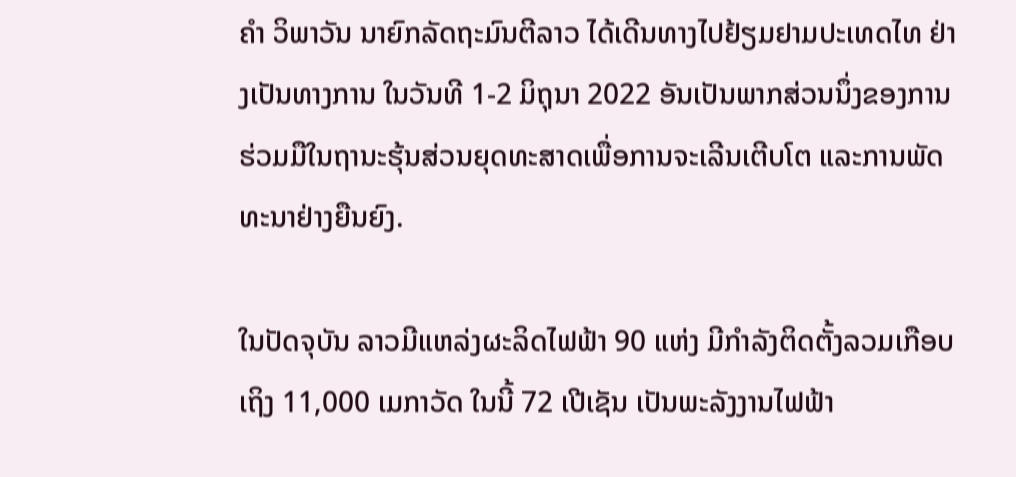ຄຳ ວິພາວັນ ນາຍົກລັດຖະມົນຕີລາວ ໄດ້ເດີນທາງໄປຢ້ຽມຢາມປະເທດໄທ ຢ່າງເປັນທາງການ ໃນວັນທີ 1-2 ມິຖຸນາ 2022 ອັນເປັນພາກສ່ວນນຶ່ງຂອງການຮ່ວມມືໃນຖານະຮຸ້ນສ່ວນຍຸດທະສາດເພື່ອການຈະເລີນເຕີບໂຕ ແລະການພັດ ທະນາຢ່າງຍືນຍົງ.

ໃນປັດຈຸບັນ ລາວມີແຫລ່ງຜະລິດໄຟຟ້າ 90 ແຫ່ງ ມີກຳລັງຕິດຕັ້ງລວມເກືອບເຖິງ 11,000 ເມກາວັດ ໃນນີ້ 72 ເປີເຊັນ ເປັນພະລັງງານໄຟຟ້າ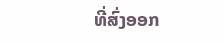ທີ່ສົ່ງອອກ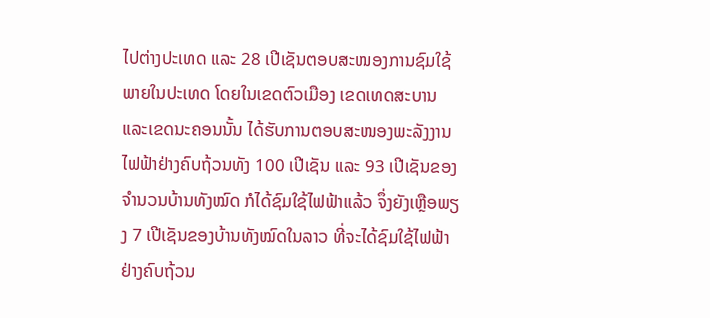ໄປຕ່າງປະເທດ ແລະ 28 ເປີເຊັນຕອບສະໜອງການຊົມໃຊ້ພາຍໃນປະເທດ ໂດຍໃນເຂດຕົວເມືອງ ເຂດເທດສະບານ ແລະເຂດນະຄອນນັ້ນ ໄດ້ຮັບການຕອບສະໜອງພະລັງງານໄຟຟ້າຢ່າງຄົບຖ້ວນທັງ 100 ເປີເຊັນ ແລະ 93 ເປີເຊັນຂອງຈຳນວນບ້ານທັງໝົດ ກໍໄດ້ຊົມໃຊ້ໄຟຟ້າແລ້ວ ຈຶ່ງຍັງເຫຼືອພຽງ 7 ເປີເຊັນຂອງບ້ານທັງໝົດໃນລາວ ທີ່ຈະໄດ້ຊົມໃຊ້ໄຟຟ້າຢ່າງຄົບຖ້ວນ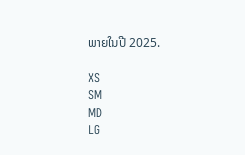ພາຍໃນປີ 2025.

XS
SM
MD
LG